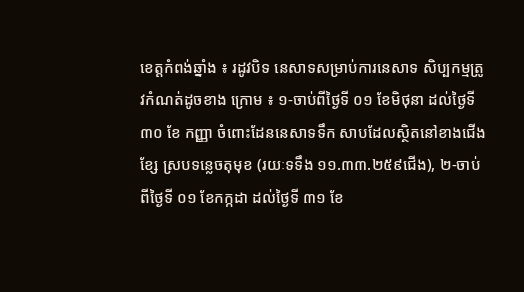ខេត្តកំពង់ឆ្នាំង ៖ រដូវបិទ នេសាទសម្រាប់ការនេសាទ សិប្បកម្មត្រូវកំណត់ដូចខាង ក្រោម ៖ ១-ចាប់ពីថ្ងៃទី ០១ ខែមិថុនា ដល់ថ្ងៃទី ៣០ ខែ កញ្ញា ចំពោះដែននេសាទទឹក សាបដែលស្ថិតនៅខាងជើងខ្សែ ស្របទន្លេចតុមុខ (រយៈទទឹង ១១.៣៣.២៥៩ជើង), ២-ចាប់ ពីថ្ងៃទី ០១ ខែកក្កដា ដល់ថ្ងៃទី ៣១ ខែ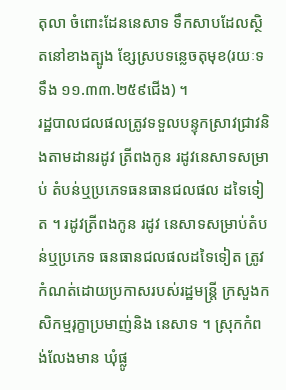តុលា ចំពោះដែននេសាទ ទឹកសាបដែលស្ថិតនៅខាងត្បូង ខ្សែស្របទន្លេចតុមុខ(រយៈទទឹង ១១.៣៣.២៥៩ជើង) ។
រដ្ឋបាលជលផលត្រូវទទួលបន្ទុកស្រាវជ្រាវនិងតាមដានរដូវ ត្រីពងកូន រដូវនេសាទសម្រាប់ តំបន់ឬប្រភេទធនធានជលផល ដទៃទៀត ។ រដូវត្រីពងកូន រដូវ នេសាទសម្រាប់តំបន់ឬប្រភេទ ធនធានជលផលដទៃទៀត ត្រូវ កំណត់ដោយប្រកាសរបស់រដ្ឋមន្ត្រី ក្រសួងកសិកម្មរុក្ខាប្រមាញ់និង នេសាទ ។ ស្រុកកំពង់លែងមាន ឃុំផ្លូ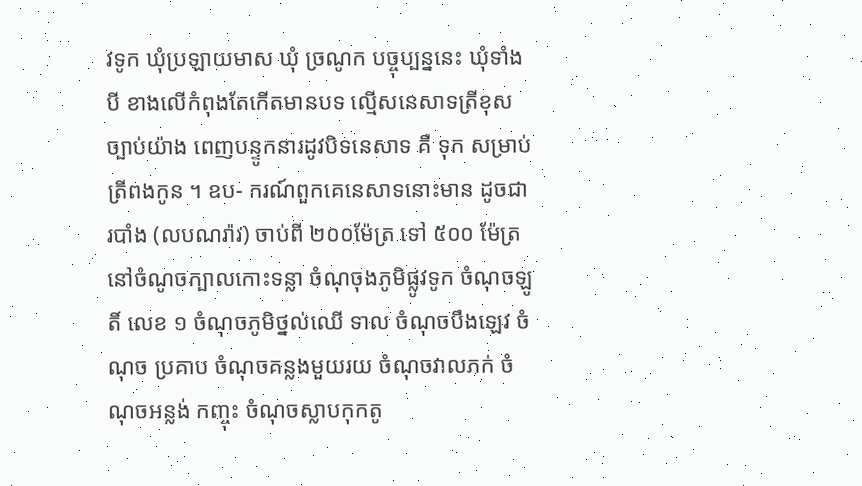វទូក ឃុំប្រឡាយមាស ឃុំ ច្រណូក បច្ចុប្បន្ននេះ ឃុំទាំងបី ខាងលើកំពុងតែកើតមានបទ ល្មើសនេសាទត្រីខុសច្បាប់យ៉ាង ពេញបន្ទូកនារដូវបិទនេសាទ គឺ ទុក សម្រាប់ត្រីពងកូន ។ ឧប- ករណ៍ពួកគេនេសាទនោះមាន ដូចជា របាំង (លបណរ៉ាវ) ចាប់ពី ២០០ម៉ែត្រ ទៅ ៥០០ ម៉ែត្រនៅចំណូចក្បាលកោះទន្លា ចំណុចុងភូមិផ្លូវទូក ចំណុចឡូតិ៍ លេខ ១ ចំណុចភូមិថ្នល់ឈើ ទាល ចំណុចបឹងឡេវ ចំណុច ប្រគាប ចំណុចគន្លងមួយរយ ចំណុចវាលភក់ ចំណុចអន្លង់ កញ្ចុះ ចំណុចស្លាបកុកតូ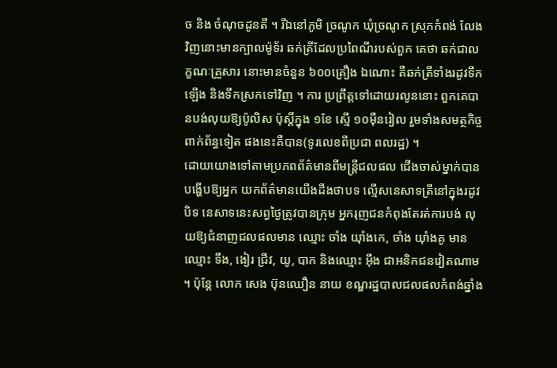ច និង ចំណុចដូនតី ។ រីឯនៅភូមិ ច្រណូក ឃុំច្រណូក ស្រុកកំពង់ លែងវិញនោះមានក្បាលម៉ូទ័រ ឆក់ត្រីដែលប្រពៃណីរបស់ពួក គេថា ឆក់ជាលក្ខណៈគ្រួសារ នោះមានចំនួន ៦០០គ្រឿង ឯណោះ គឺឆក់ត្រីទាំងរដូវទឹក ឡើង និងទឹកស្រកទៅវិញ ។ ការ ប្រព្រឹត្តទៅដោយរលូននោះ ពួកគេបានបង់លុយឱ្យប៉ូលិស ប៉ុស្តិ៍ក្នុង ១ខែ ស្មើ ១០ម៉ឺនរៀល រួមទាំងសមត្ថកិច្ចពាក់ព័ន្ធទៀត ផងនេះគឺបាន(ទូរលេខពីប្រជា ពលរដ្ឋ) ។
ដោយយោងទៅតាមប្រភពព័ត៌មានពីមន្ត្រីជលផល ជើងចាស់ម្នាក់បានបង្ហើបឱ្យអ្នក យកព័ត៌មានយើងដឹងថាបទ ល្មើសនេសាទត្រីនៅក្នុងរដូវបិទ នេសាទនេះសព្វថ្ងៃត្រូវបានក្រុម អ្នករុញជនកំពុងតែរត់ការបង់ លុយឱ្យជំនាញជលផលមាន ឈ្មោះ ចាំង យ៉ាំងកេ, ចាំង យ៉ាំងគូ មានឈ្មោះ ទឹង, ងៀរ ជ្រីវ, យូ, បាក និងឈ្មោះ អ៊ឹង ជាអនិកជនវៀតណាម ។ ប៉ុន្តែ លោក សេង ប៊ុនឈឿន នាយ ខណ្ឌរដ្ឋបាលជលផលកំពង់ឆ្នាំង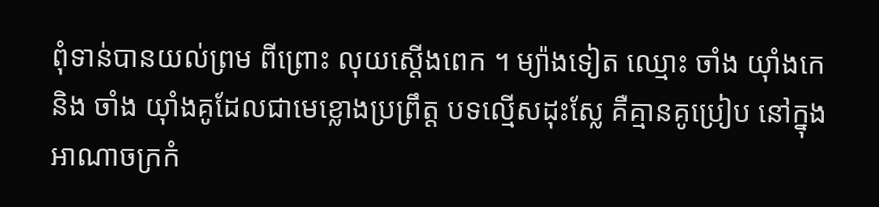ពុំទាន់បានយល់ព្រម ពីព្រោះ លុយស្តើងពេក ។ ម្យ៉ាងទៀត ឈ្មោះ ចាំង យ៉ាំងកេ និង ចាំង យ៉ាំងគូដែលជាមេខ្លោងប្រព្រឹត្ត បទល្មើសដុះស្លែ គឺគ្មានគូប្រៀប នៅក្នុងអាណាចក្រកំ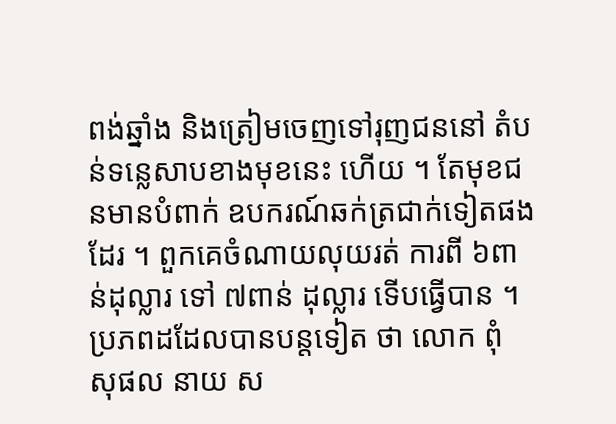ពង់ឆ្នាំង និងត្រៀមចេញទៅរុញជននៅ តំបន់ទន្លេសាបខាងមុខនេះ ហើយ ។ តែមុខជនមានបំពាក់ ឧបករណ៍ឆក់ត្រជាក់ទៀតផង ដែរ ។ ពួកគេចំណាយលុយរត់ ការពី ៦ពាន់ដុល្លារ ទៅ ៧ពាន់ ដុល្លារ ទើបធ្វើបាន ។
ប្រភពដដែលបានបន្តទៀត ថា លោក ពុំ សុផល នាយ ស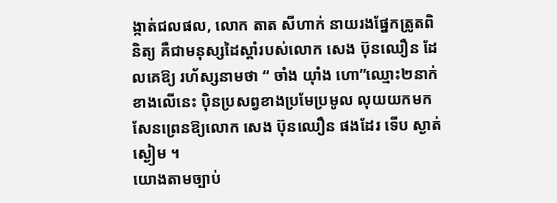ង្កាត់ជលផល, លោក តាត សីហាក់ នាយរងផ្នែកត្រូតពិនិត្យ គឺជាមនុស្សដៃស្តាំរបស់លោក សេង ប៊ុនឈឿន ដែលគេឱ្យ រហ័ស្សនាមថា “ ចាំង យ៉ាំង ហោ”ឈ្មោះ២នាក់ខាងលើនេះ ប៉ិនប្រសព្វខាងប្រមែប្រមូល លុយយកមកសែនព្រេនឱ្យលោក សេង ប៊ុនឈឿន ផងដែរ ទើប ស្ងាត់ស្ងៀម ។
យោងតាមច្បាប់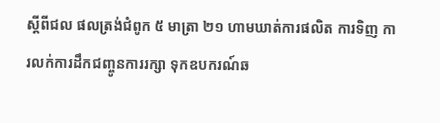ស្តីពីជល ផលត្រង់ជំពូក ៥ មាត្រា ២១ ហាមឃាត់ការផលិត ការទិញ ការលក់ការដឹកជញ្ចូនការរក្សា ទុកឧបករណ៍ឆ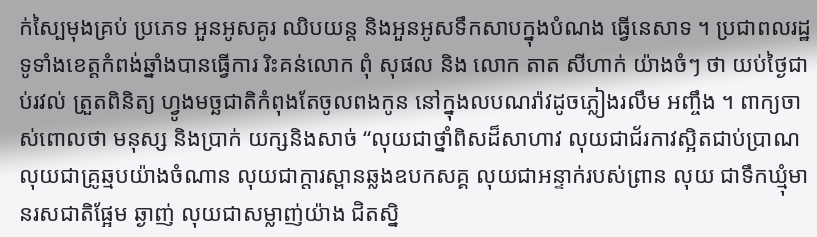ក់ស្បៃមុងគ្រប់ ប្រភេទ អួនអូសគូរ ឈិបយន្ត និងអួនអូសទឹកសាបក្នុងបំណង ធ្វើនេសាទ ។ ប្រជាពលរដ្ឋ ទូទាំងខេត្តកំពង់ឆ្នាំងបានធ្វើការ រិះគន់លោក ពុំ សុផល និង លោក តាត សីហាក់ យ៉ាងចំៗ ថា យប់ថ្ងៃជាប់រវល់ ត្រួតពិនិត្យ ហ្វូងមច្ឆជាតិកំពុងតែចូលពងកូន នៅក្នុងលបណរ៉ាវដូចភ្លៀងរលឹម អញ្ចឹង ។ ពាក្យចាស់ពោលថា មនុស្ស និងប្រាក់ យក្សនិងសាច់ “លុយជាថ្នាំពិសដ៏សាហាវ លុយជាជ័រកាវស្អិតជាប់ប្រាណ លុយជាគ្រូឆ្មបយ៉ាងចំណាន លុយជាក្តារស្ពានឆ្លងឧបកសគ្គ លុយជាអន្ទាក់របស់ព្រាន លុយ ជាទឹកឃ្មុំមានរសជាតិផ្អែម ឆ្ងាញ់ លុយជាសម្លាញ់យ៉ាង ជិតស្និ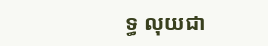ទ្ធ លុយជា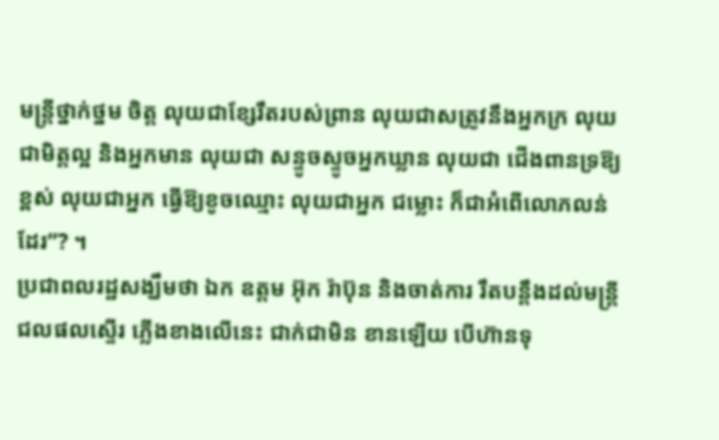មន្ត្រីថ្នាក់ថ្នម ចិត្ត លុយជាខ្សែរឹតរបស់ព្រាន លុយជាសត្រូវនឹងអ្នកក្រ លុយ ជាមិត្តល្អ និងអ្នកមាន លុយជា សន្ទូចស្ទូចអ្នកឃ្លាន លុយជា ជើងពានទ្រឱ្យខ្ពស់ លុយជាអ្នក ធ្វើឱ្យខូចឈ្មោះ លុយជាអ្នក ជម្លោះ ក៏ជាអំពើលោភលន់ ដែរ”? ។
ប្រជាពលរដ្ឋសង្ឃឹមថា ឯក ឧត្តម អ៊ុក រ៉ាប៊ុន និងចាត់ការ រឹតបន្តឹងដល់មន្ត្រីជលផលស្ទើរ ភ្លើងខាងលើនេះ ជាក់ជាមិន ខានឡើយ បើហ៊ានទុ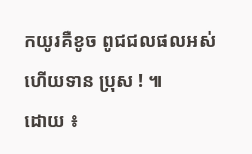កយូរគឺខូច ពូជជលផលអស់ហើយទាន ប្រុស ! ៕
ដោយ ៖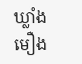ឃ្លាំងមឿង